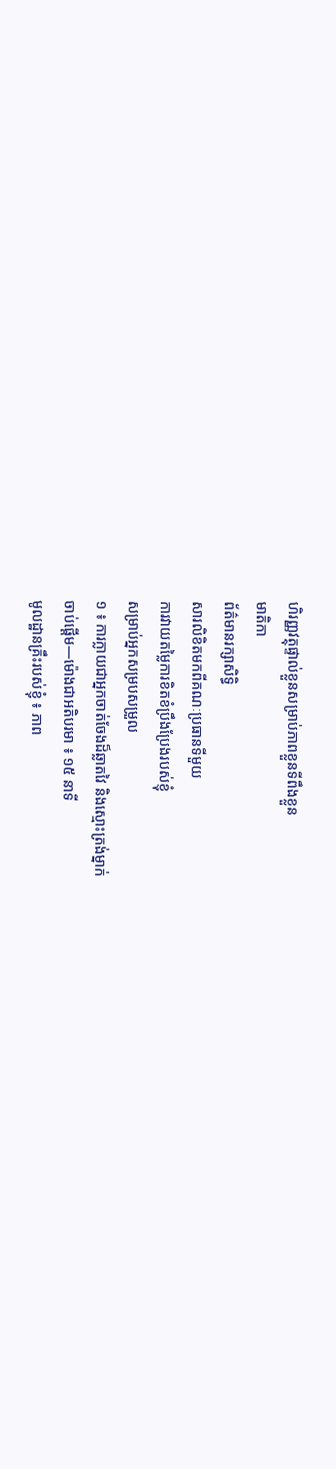ហិរញ្ញវត្ថុផ្ទាល់ខ្លួនសម្រាប់ភាពខ្លួនទីពឹងខ្លួន
មាតិកា
ព័ត៌មានរក្សាសិទ្ធិ
សារលិខិតមកពីគណៈប្រធានទីមួយ
ការវាយតម្លៃការខិតខំប្រឹងប្រែងរបស់ខ្ញុំ
សម្រាប់អ្នកសម្របសម្រួល
១ ៖ ការក្លាយជាអ្នកចាត់ចែងដ៏ឆ្លាតវៃ និងស្មោះត្រង់ម្នាក់
ចាប់ផ្ដើម—ម៉ោងជាអតិបរមា ៖ ១៥ នាទី
មូលដ្ឋានគ្រឹះរបស់ខ្ញុំ ៖ ភាព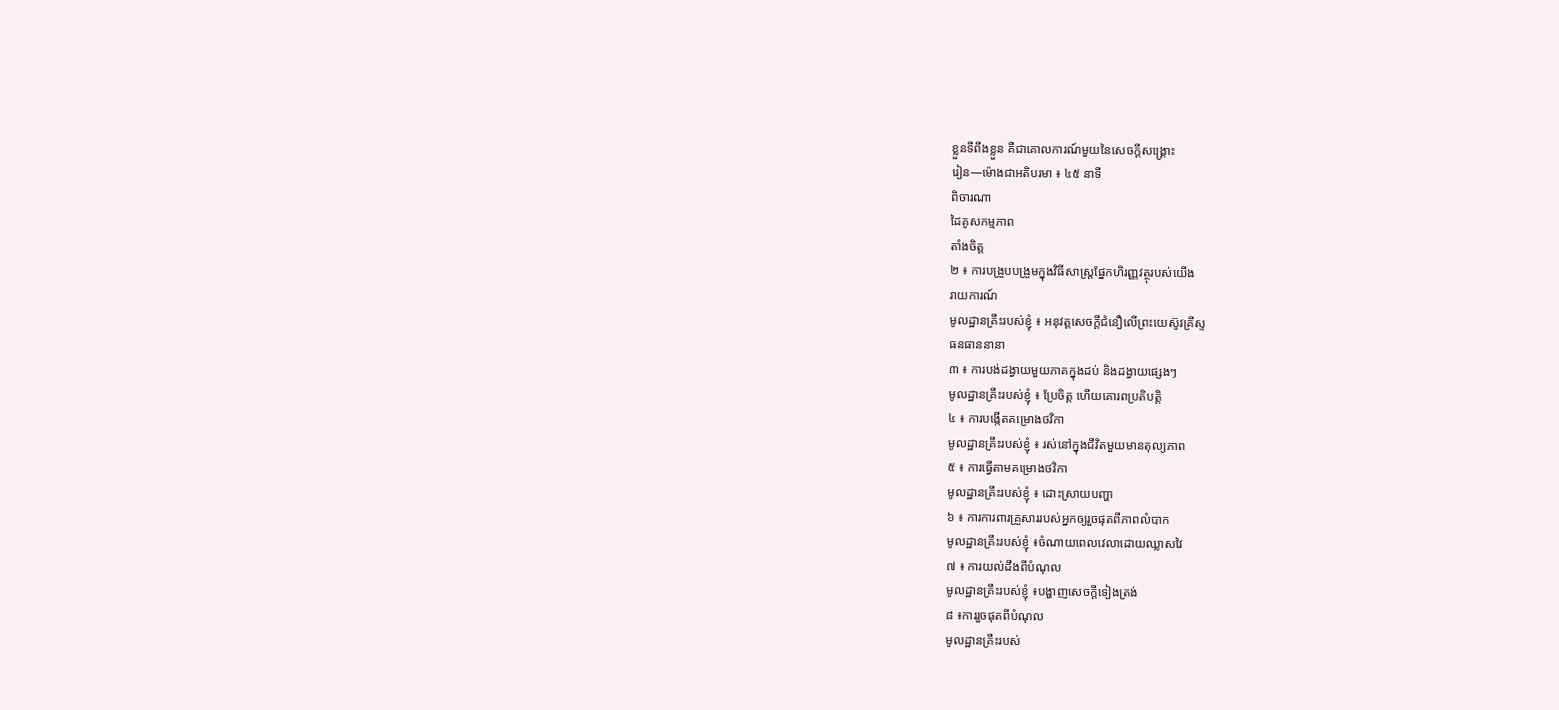ខ្លួនទីពឹងខ្លួន គឺជាគោលការណ៍មួយនៃសេចក្ដីសង្គ្រោះ
រៀន—ម៉ោងជាអតិបរមា ៖ ៤៥ នាទី
ពិចារណា
ដៃគូសកម្មភាព
តាំងចិត្ត
២ ៖ ការបង្រួបបង្រួមក្នុងវិធីសាស្ត្រផ្នែកហិរញ្ញវត្ថុរបស់យើង
រាយការណ៍
មូលដ្ឋានគ្រឹះរបស់ខ្ញុំ ៖ អនុវត្តសេចក្ដីជំនឿលើព្រះយេស៊ូវគ្រីស្ទ
ធនធាននានា
៣ ៖ ការបង់ដង្វាយមួយភាគក្នុងដប់ និងដង្វាយផ្សេងៗ
មូលដ្ឋានគ្រឹះរបស់ខ្ញុំ ៖ ប្រែចិត្ត ហើយគោរពប្រតិបត្តិ
៤ ៖ ការបង្កើតគម្រោងថវិកា
មូលដ្ឋានគ្រឹះរបស់ខ្ញុំ ៖ រស់នៅក្នុងជីវិតមួយមានតុល្យភាព
៥ ៖ ការធ្វើតាមគម្រោងថវិកា
មូលដ្ឋានគ្រឹះរបស់ខ្ញុំ ៖ ដោះស្រាយបញ្ហា
៦ ៖ ការការពារគ្រួសាររបស់អ្នកឲ្យរួចផុតពីភាពលំបាក
មូលដ្ឋានគ្រឹះរបស់ខ្ញុំ ៖ចំណាយពេលវេលាដោយឈ្លាសវៃ
៧ ៖ ការយល់ដឹងពីបំណុល
មូលដ្ឋានគ្រឹះរបស់ខ្ញុំ ៖បង្ហាញសេចក្ដីទៀងត្រង់
៨ ៖ការរួចផុតពីបំណុល
មូលដ្ឋានគ្រឹះរបស់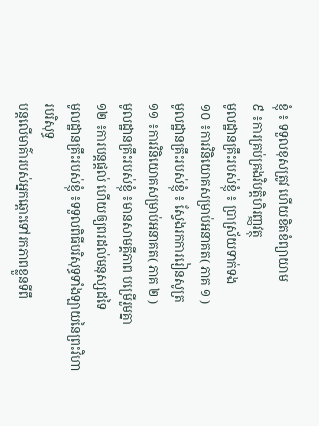ខ្ញុំ ៖ ទទួលខុសត្រូវ ហើយខិតខំព្យាយាម
៩ ៖ការគ្រប់គ្រងវិបត្តិហិរញ្ញវត្ថុ
មូលដ្ឋានគ្រឹះរបស់ខ្ញុំ ៖ ប្រាស្រ័យទាក់ទង
១០ ៖ការវិនិយោគសម្រាប់អនាគត( ភាគ ១ )
មូលដ្ឋានគ្រឹះរបស់ខ្ញុំ ៖ ស្វែងរកការរៀនសូត្រ
១១ ៖ការវិនិយោគសម្រាប់អនាគត( ភាគ ២ )
មូលដ្ឋានគ្រឹះរបស់ខ្ញុំ ៖មានសាមគ្គីភាព បម្រើរួមគ្នា
១២ ៖ការបន្តផ្ដល់ ហើយឲ្យពរដល់មនុស្សដទៃ
មូលដ្ឋានគ្រឹះរបស់ខ្ញុំ ៖ទទួលពិធីបរិសុទ្ធទាំងឡាយនៃព្រះវិហារបរិសុទ្ធ
បន្តលើមាគ៌ារបស់អ្នកឆ្ពោះទៅរកភាពខ្លួនទីពឹ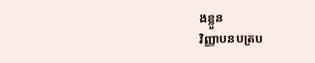ងខ្លួន
វិញ្ញាបនបត្រប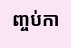ញ្ចប់កា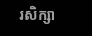រសិក្សា